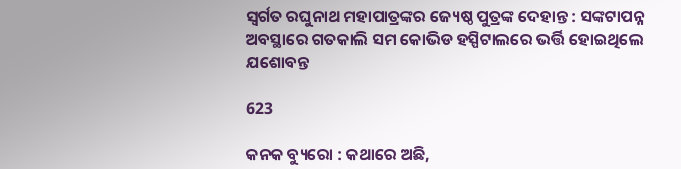ସ୍ବର୍ଗତ ରଘୁନାଥ ମହାପାତ୍ରଙ୍କର ଜ୍ୟେଷ୍ଠ ପୁତ୍ରଙ୍କ ଦେହାନ୍ତ : ସଙ୍କଟାପନ୍ନ ଅବସ୍ଥାରେ ଗତକାଲି ସମ କୋଭିଡ ହସ୍ପିଟାଲରେ ଭର୍ତ୍ତି ହୋଇଥିଲେ ଯଶୋବନ୍ତ

623

କନକ ବ୍ୟୁରୋ : କଥାରେ ଅଛି,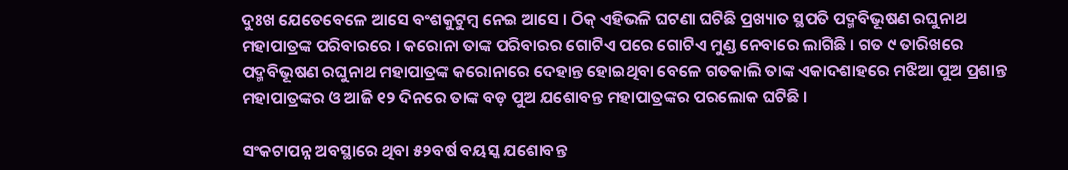ଦୁଃଖ ଯେତେବେଳେ ଆସେ ବଂଶକୁଟୁମ୍ବ ନେଇ ଆସେ । ଠିକ୍‌ ଏହିଭଳି ଘଟଣା ଘଟିଛି ପ୍ରଖ୍ୟାତ ସ୍ଥପତି ପଦ୍ମବିଭୂଷଣ ରଘୁନାଥ ମହାପାତ୍ରଙ୍କ ପରିବାରରେ । କରୋନା ତାଙ୍କ ପରିବାରର ଗୋଟିଏ ପରେ ଗୋଟିଏ ମୁଣ୍ଡ ନେବାରେ ଲାଗିଛି । ଗତ ୯ ତାରିଖରେ ପଦ୍ମବିଭୂଷଣ ରଘୁନାଥ ମହାପାତ୍ରଙ୍କ କରୋନାରେ ଦେହାନ୍ତ ହୋଇଥିବା ବେଳେ ଗତକାଲି ତାଙ୍କ ଏକାଦଶାହରେ ମଝିଆ ପୁଅ ପ୍ରଶାନ୍ତ ମହାପାତ୍ରଙ୍କର ଓ ଆଜି ୧୨ ଦିନରେ ତାଙ୍କ ବଡ଼ ପୁଅ ଯଶୋବନ୍ତ ମହାପାତ୍ରଙ୍କର ପରଲୋକ ଘଟିଛି ।

ସଂକଟାପନ୍ନ ଅବସ୍ଥାରେ ଥିବା ୫୨ବର୍ଷ ବୟସ୍କ ଯଶୋବନ୍ତ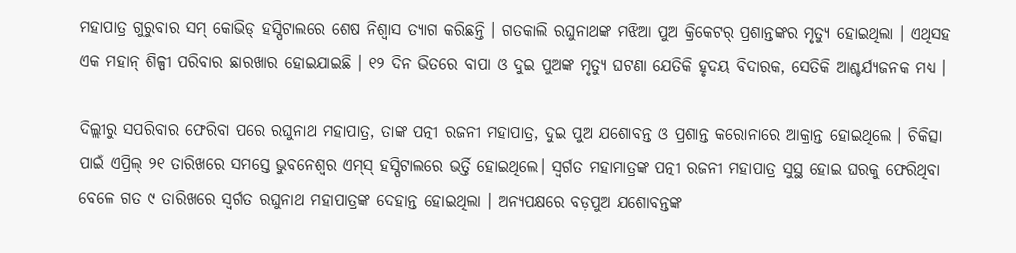ମହାପାତ୍ର ଗୁରୁବାର ସମ୍ କୋଭିଡ୍ ହସ୍ପିଟାଲରେ ଶେଷ ନିଶ୍ୱାସ ତ୍ୟାଗ କରିଛନ୍ତି । ଗତକାଲି ରଘୁନାଥଙ୍କ ମଝିଆ ପୁଅ କ୍ରିକେଟର୍ ପ୍ରଶାନ୍ତଙ୍କର ମୃତ୍ୟୁ ହୋଇଥିଲା । ଏଥିସହ ଏକ ମହାନ୍ ଶିଳ୍ପୀ ପରିବାର ଛାରଖାର ହୋଇଯାଇଛି । ୧୨ ଦିନ ଭିତରେ ବାପା ଓ ଦୁଇ ପୁଅଙ୍କ ମୃତ୍ୟୁ ଘଟଣା ଯେତିକି ହୃଦୟ ବିଦାରକ, ସେତିକି ଆଶ୍ଚର୍ଯ୍ୟଜନକ ମଧ୍ୟ ।

ଦିଲ୍ଲୀରୁ ସପରିବାର ଫେରିବା ପରେ ରଘୁନାଥ ମହାପାତ୍ର, ତାଙ୍କ ପତ୍ନୀ ରଜନୀ ମହାପାତ୍ର, ଦୁଇ ପୁଅ ଯଶୋବନ୍ତ ଓ ପ୍ରଶାନ୍ତ କରୋନାରେ ଆକ୍ରାନ୍ତ ହୋଇଥିଲେ । ଚିକିତ୍ସା ପାଇଁ ଏପ୍ରିଲ୍ ୨୧ ତାରିଖରେ ସମସ୍ତେ ଭୁବନେଶ୍ୱର ଏମ୍‌ସ୍ ହସ୍ପିଟାଲରେ ଭର୍ତ୍ତି ହୋଇଥିଲେ। ସ୍ବର୍ଗତ ମହାମାତ୍ରଙ୍କ ପତ୍ନୀ ରଜନୀ ମହାପାତ୍ର ସୁସ୍ଥ ହୋଇ ଘରକୁ ଫେରିଥିବା ବେଳେ ଗତ ୯ ତାରିଖରେ ସ୍ବର୍ଗତ ରଘୁନାଥ ମହାପାତ୍ରଙ୍କ ଦେହାନ୍ତ ହୋଇଥିଲା । ଅନ୍ୟପକ୍ଷରେ ବଡ଼ପୁଅ ଯଶୋବନ୍ତଙ୍କ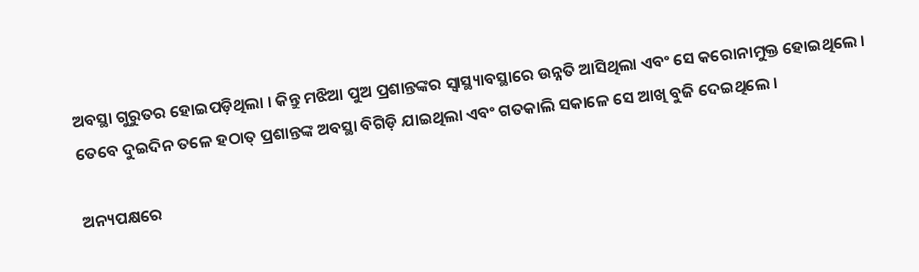ଅବସ୍ଥା ଗୁରୁତର ହୋଇପଡ଼ିଥିଲା । କିନ୍ତୁ ମଝିଆ ପୁଅ ପ୍ରଶାନ୍ତଙ୍କର ସ୍ୱାସ୍ଥ୍ୟାବସ୍ଥାରେ ଉନ୍ନତି ଆସିଥିଲା ଏବଂ ସେ କରୋନାମୁକ୍ତ ହୋଇଥିଲେ । ତେବେ ଦୁଇଦିନ ତଳେ ହଠାତ୍ ପ୍ରଶାନ୍ତଙ୍କ ଅବସ୍ଥା ବିଗିଡ଼ି ଯାଇଥିଲା ଏବଂ ଗତକାଲି ସକାଳେ ସେ ଆଖି ବୁଜି ଦେଇଥିଲେ ।

ଅନ୍ୟପକ୍ଷରେ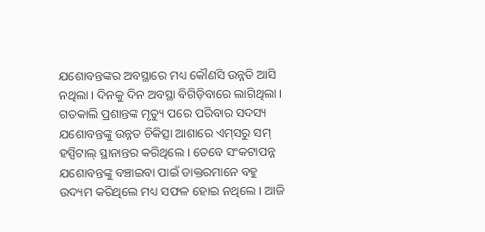ଯଶୋବନ୍ତଙ୍କର ଅବସ୍ଥାରେ ମଧ୍ୟ କୌଣସି ଉନ୍ନତି ଆସି ନଥିଲା । ଦିନକୁ ଦିନ ଅବସ୍ଥା ବିଗିଡ଼ିବାରେ ଲାଗିଥିଲା । ଗତକାଲି ପ୍ରଶାନ୍ତଙ୍କ ମୃତ୍ୟୁ ପରେ ପରିବାର ସଦସ୍ୟ ଯଶୋବନ୍ତଙ୍କୁ ଉନ୍ନତ ଚିକିତ୍ସା ଆଶାରେ ଏମ୍‌ସରୁ ସମ୍ ହସ୍ପିଟାଲ୍ ସ୍ଥାନାନ୍ତର କରିଥିଲେ । ତେବେ ସଂକଟାପନ୍ନ ଯଶୋବନ୍ତଙ୍କୁ ବଞ୍ଚାଇବା ପାଇଁ ଡାକ୍ତରମାନେ ବହୁ ଉଦ୍ୟମ କରିଥିଲେ ମଧ୍ୟ ସଫଳ ହୋଇ ନଥିଲେ । ଆଜି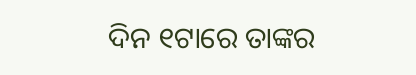ଦିନ ୧ଟାରେ ତାଙ୍କର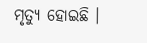ମୃତ୍ୟୁ ହୋଇଛି ।